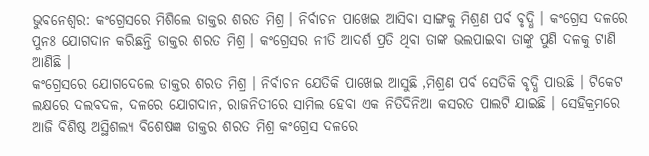ଭୁବନେଶ୍ବର: କଂଗ୍ରେସରେ ମିଶିଲେ ଡାକ୍ତର ଶରତ ମିଶ୍ର । ନିର୍ବାଚନ ପାଖେଇ ଆସିବା ସାଙ୍ଗକୁ ମିଶ୍ରଣ ପର୍ବ ବୃଦ୍ଧି । କଂଗ୍ରେସ ଦଳରେ ପୁନଃ ଯୋଗଦାନ କରିଛନ୍ତି ଡାକ୍ତର ଶରତ ମିଶ୍ର । କଂଗ୍ରେସର ନୀତି ଆଦର୍ଶ ପ୍ରତି ଥିବା ତାଙ୍କ ଭଲପାଇବା ତାଙ୍କୁ ପୁଣି ଦଳକୁ ଟାଣି ଆଣିଛି ।
କଂଗ୍ରେସରେ ଯୋଗଦେଲେ ଡାକ୍ତର ଶରତ ମିଶ୍ର । ନିର୍ବାଚନ ଯେତିକି ପାଖେଇ ଆସୁଛି ,ମିଶ୍ରଣ ପର୍ବ ସେତିକି ବୃଦ୍ଧି ପାଉଛି । ଟିକେଟ ଲକ୍ଷରେ ଦଲବଦଳ, ଦଳରେ ଯୋଗଦାନ, ରାଜନିତୀରେ ସାମିଲ ହେବା ଏକ ନିତିଦିନିଆ କସରତ ପାଲଟି ଯାଇଛି । ସେହିକ୍ରମରେ ଆଜି ବିଶିଷ୍ଠ ଅସ୍ଥିଶଲ୍ୟ ବିଶେଷଜ୍ଞ ଡାକ୍ତର ଶରତ ମିଶ୍ର କଂଗ୍ରେସ ଦଳରେ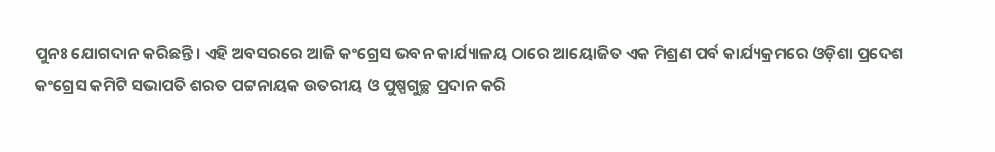ପୁନଃ ଯୋଗଦାନ କରିଛନ୍ତି । ଏହି ଅବସରରେ ଆଜି କଂଗ୍ରେସ ଭବନ କାର୍ଯ୍ୟାଳୟ ଠାରେ ଆୟୋଜିତ ଏକ ମିଶ୍ରଣ ପର୍ବ କାର୍ଯ୍ୟକ୍ରମରେ ଓଡ଼ିଶା ପ୍ରଦେଶ କଂଗ୍ରେସ କମିଟି ସଭାପତି ଶରତ ପଟ୍ଟନାୟକ ଉତରୀୟ ଓ ପୁଷ୍ପଗୁଚ୍ଛ ପ୍ରଦାନ କରି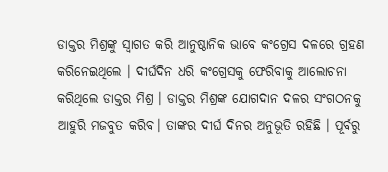ଡାକ୍ତର ମିଶ୍ରଙ୍କୁ ସ୍ୱାଗତ କରି ଆନୁଷ୍ଠାନିକ ଭାବେ କଂଗ୍ରେସ ଦଳରେ ଗ୍ରହଣ କରିନେଇଥିଲେ । ଦୀର୍ଘଦିନ ଧରି କଂଗ୍ରେସକୁ ଫେରିବାକୁ ଆଲୋଚନା କରିଥିଲେ ଡାକ୍ତର ମିଶ୍ର । ଡାକ୍ତର ମିଶ୍ରଙ୍କ ଯୋଗଦାନ ଦଳର ସଂଗଠନକୁ ଆହୁରି ମଜବୁତ କରିବ। ତାଙ୍କର ଦୀର୍ଘ ଦିନର ଅନୁଭୂତି ରହିଛି । ପୂର୍ବରୁ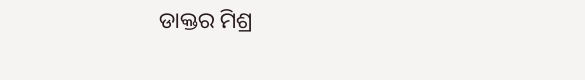ଡାକ୍ତର ମିଶ୍ର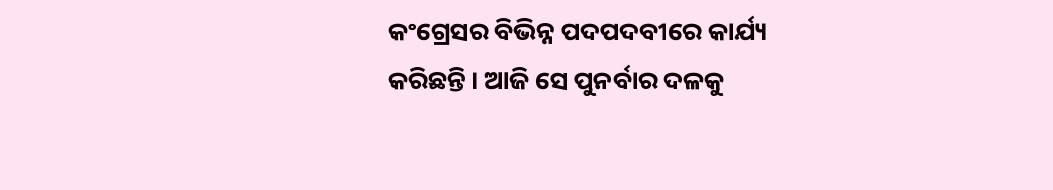କଂଗ୍ରେସର ବିଭିନ୍ନ ପଦପଦବୀରେ କାର୍ଯ୍ୟ କରିଛନ୍ତି । ଆଜି ସେ ପୁନର୍ବାର ଦଳକୁ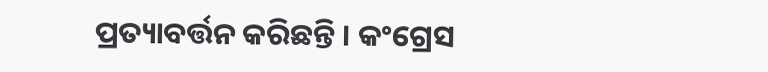ପ୍ରତ୍ୟାବର୍ତ୍ତନ କରିଛନ୍ତି । କଂଗ୍ରେସ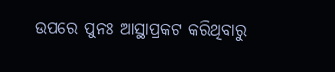ଉପରେ ପୁନଃ ଆସ୍ଥାପ୍ରକଟ କରିଥିବାରୁ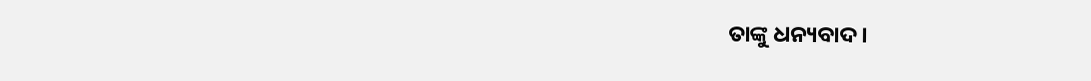ତାଙ୍କୁ ଧନ୍ୟବାଦ।